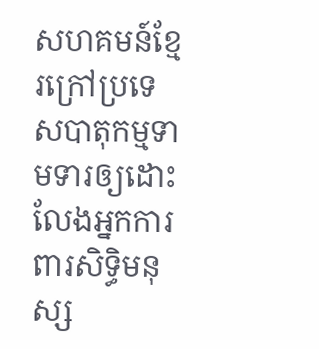សហគមន៍ខ្មែរក្រៅប្រទេសបាតុកម្មទាមទារឲ្យដោះលែងអ្នកការពារសិទ្ធិមនុស្ស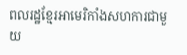ពលរដ្ឋខ្មែរអាមេរិកាំងសហការជាមួយ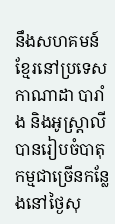នឹងសហគមន៍ខ្មែរនៅប្រទេសកាណាដា បារាំង និងអូស្ត្រាលី បានរៀបចំបាតុកម្មជាច្រើនកន្លែងនៅថ្ងៃសុ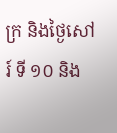ក្រ និងថ្ងៃសៅរ៍ ទី ១០ និង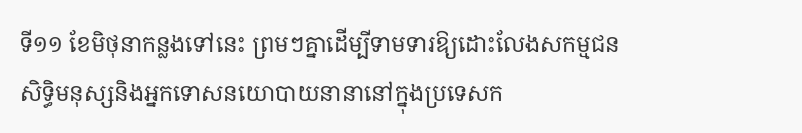ទី១១ ខែមិថុនាកន្លងទៅនេះ ព្រមៗគ្នាដើម្បីទាមទារឱ្យដោះលែងសកម្មជនសិទ្ធិមនុស្សនិងអ្នកទោសនយោបាយនានានៅក្នុងប្រទេសក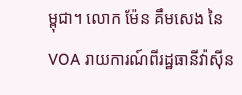ម្ពុជា។ លោក ម៉ែន គឹមសេង នៃ VOA រាយការណ៍ពីរដ្ឋធានីវ៉ាស៊ីន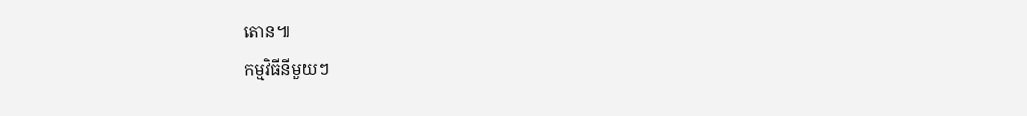តោន៕
កម្មវិធីនីមួយៗ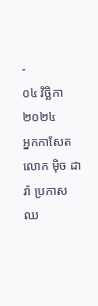-
០៤ វិច្ឆិកា ២០២៤
អ្នកកាសែត លោក ម៉ិច ដារ៉ា ប្រកាសឈ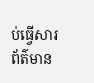ប់ធ្វើសារព័ត៌មាន